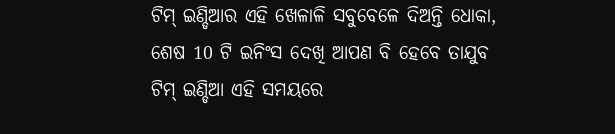ଟିମ୍ ଇଣ୍ଡିଆର ଏହି ଖେଳାଳି ସବୁବେଳେ ଦିଅନ୍ତି ଧୋକା, ଶେଷ 10 ଟି ଇନିଂସ ଦେଖି ଆପଣ ବି ହେବେ ତାଯୁବ
ଟିମ୍ ଇଣ୍ଡିଆ ଏହି ସମୟରେ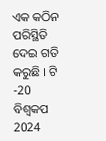ଏକ କଠିନ ପରିସ୍ଥିତି ଦେଇ ଗତି କରୁଛି । ଟି -20 ବିଶ୍ୱକପ 2024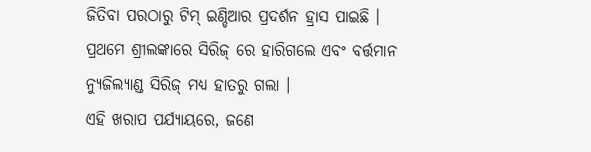ଜିତିବା ପରଠାରୁ ଟିମ୍ ଇଣ୍ଡିଆର ପ୍ରଦର୍ଶନ ହ୍ରାସ ପାଇଛି । ପ୍ରଥମେ ଶ୍ରୀଲଙ୍କାରେ ସିରିଜ୍ ରେ ହାରିଗଲେ ଏବଂ ବର୍ତ୍ତମାନ ନ୍ୟୁଜିଲ୍ୟାଣ୍ଡ ସିରିଜ୍ ମଧ୍ୟ ହାତରୁ ଗଲା ।
ଏହି ଖରାପ ପର୍ଯ୍ୟାୟରେ, ଜଣେ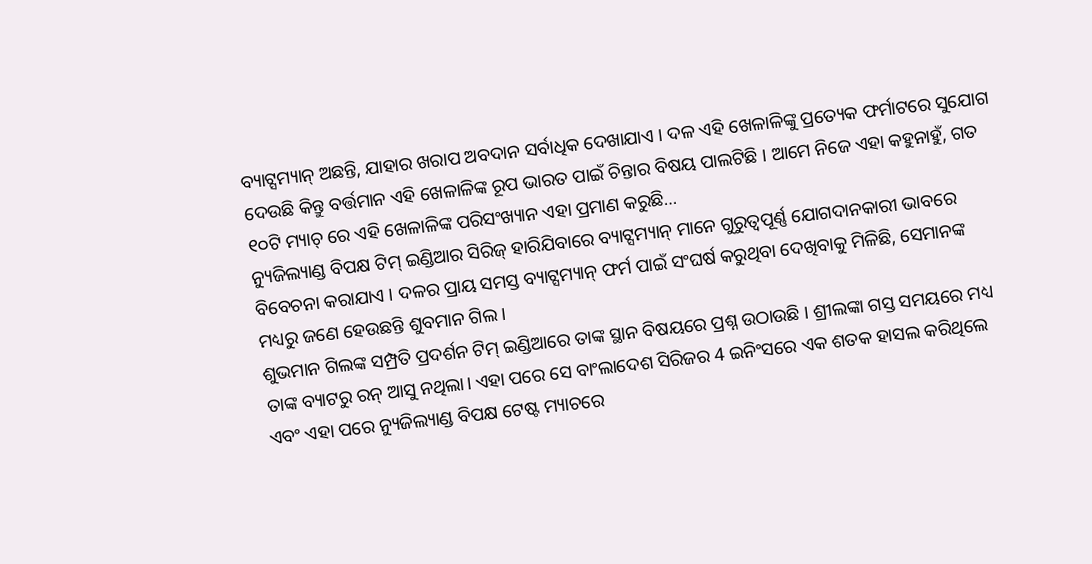ବ୍ୟାଟ୍ସମ୍ୟାନ୍ ଅଛନ୍ତି, ଯାହାର ଖରାପ ଅବଦାନ ସର୍ବାଧିକ ଦେଖାଯାଏ । ଦଳ ଏହି ଖେଳାଳିଙ୍କୁ ପ୍ରତ୍ୟେକ ଫର୍ମାଟରେ ସୁଯୋଗ ଦେଉଛି କିନ୍ତୁ ବର୍ତ୍ତମାନ ଏହି ଖେଳାଳିଙ୍କ ରୂପ ଭାରତ ପାଇଁ ଚିନ୍ତାର ବିଷୟ ପାଲଟିଛି । ଆମେ ନିଜେ ଏହା କହୁନାହୁଁ, ଗତ ୧୦ଟି ମ୍ୟାଚ୍ ରେ ଏହି ଖେଳାଳିଙ୍କ ପରିସଂଖ୍ୟାନ ଏହା ପ୍ରମାଣ କରୁଛି…
ନ୍ୟୁଜିଲ୍ୟାଣ୍ଡ ବିପକ୍ଷ ଟିମ୍ ଇଣ୍ଡିଆର ସିରିଜ୍ ହାରିଯିବାରେ ବ୍ୟାଟ୍ସମ୍ୟାନ୍ ମାନେ ଗୁରୁତ୍ୱପୂର୍ଣ୍ଣ ଯୋଗଦାନକାରୀ ଭାବରେ ବିବେଚନା କରାଯାଏ । ଦଳର ପ୍ରାୟ ସମସ୍ତ ବ୍ୟାଟ୍ସମ୍ୟାନ୍ ଫର୍ମ ପାଇଁ ସଂଘର୍ଷ କରୁଥିବା ଦେଖିବାକୁ ମିଳିଛି, ସେମାନଙ୍କ ମଧ୍ୟରୁ ଜଣେ ହେଉଛନ୍ତି ଶୁବମାନ ଗିଲ ।
ଶୁଭମାନ ଗିଲଙ୍କ ସମ୍ପ୍ରତି ପ୍ରଦର୍ଶନ ଟିମ୍ ଇଣ୍ଡିଆରେ ତାଙ୍କ ସ୍ଥାନ ବିଷୟରେ ପ୍ରଶ୍ନ ଉଠାଉଛି । ଶ୍ରୀଲଙ୍କା ଗସ୍ତ ସମୟରେ ମଧ୍ୟ ତାଙ୍କ ବ୍ୟାଟରୁ ରନ୍ ଆସୁ ନଥିଲା। ଏହା ପରେ ସେ ବାଂଲାଦେଶ ସିରିଜର 4 ଇନିଂସରେ ଏକ ଶତକ ହାସଲ କରିଥିଲେ ଏବଂ ଏହା ପରେ ନ୍ୟୁଜିଲ୍ୟାଣ୍ଡ ବିପକ୍ଷ ଟେଷ୍ଟ ମ୍ୟାଚରେ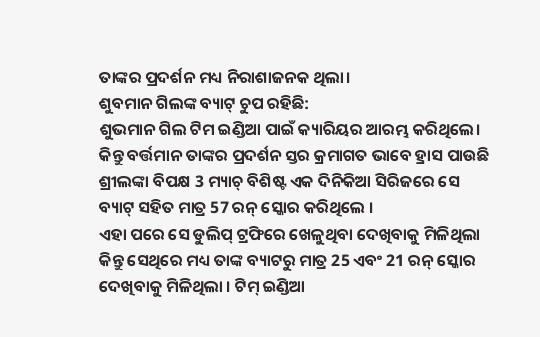ତାଙ୍କର ପ୍ରଦର୍ଶନ ମଧ୍ୟ ନିରାଶାଜନକ ଥିଲା।
ଶୁବମାନ ଗିଲଙ୍କ ବ୍ୟାଟ୍ ଚୁପ ରହିଛି:
ଶୁଭମାନ ଗିଲ ଟିମ ଇଣ୍ଡିଆ ପାଇଁ କ୍ୟାରିୟର ଆରମ୍ଭ କରିଥିଲେ। କିନ୍ତୁ ବର୍ତ୍ତମାନ ତାଙ୍କର ପ୍ରଦର୍ଶନ ସ୍ତର କ୍ରମାଗତ ଭାବେ ହ୍ରାସ ପାଉଛି ଶ୍ରୀଲଙ୍କା ବିପକ୍ଷ 3 ମ୍ୟାଚ୍ ବିଶିଷ୍ଟ ଏକ ଦିନିକିଆ ସିରିଜରେ ସେ ବ୍ୟାଟ୍ ସହିତ ମାତ୍ର 57 ରନ୍ ସ୍କୋର କରିଥିଲେ ।
ଏହା ପରେ ସେ ଡୁଲିପ୍ ଟ୍ରଫିରେ ଖେଳୁଥିବା ଦେଖିବାକୁ ମିଳିଥିଲା କିନ୍ତୁ ସେଥିରେ ମଧ୍ୟ ତାଙ୍କ ବ୍ୟାଟରୁ ମାତ୍ର 25 ଏବଂ 21 ରନ୍ ସ୍କୋର ଦେଖିବାକୁ ମିଳିଥିଲା । ଟିମ୍ ଇଣ୍ଡିଆ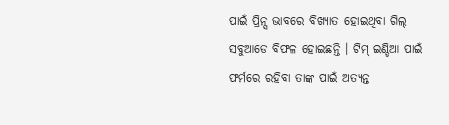ପାଇଁ ପ୍ରିନ୍ସ ଭାବରେ ବିଖ୍ୟାତ ହୋଇଥିବା ଗିଲ୍ ସବୁଆଡେ ବିଫଳ ହୋଇଛନ୍ତି । ଟିମ୍ ଇଣ୍ଡିଆ ପାଇଁ ଫର୍ମରେ ରହିବା ତାଙ୍କ ପାଇଁ ଅତ୍ୟନ୍ତ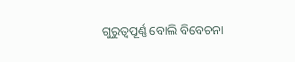ଗୁରୁତ୍ୱପୂର୍ଣ୍ଣ ବୋଲି ବିବେଚନା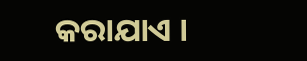କରାଯାଏ ।